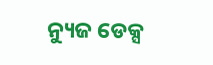ନ୍ୟୁଜ ଡେକ୍ସ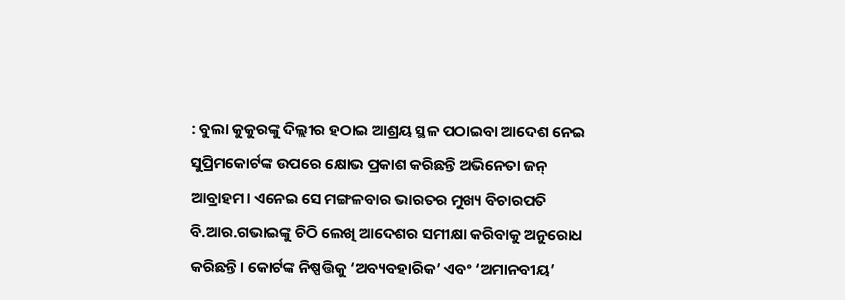: ବୁଲା କୁକୁରଙ୍କୁ ଦିଲ୍ଲୀର ହଠାଇ ଆଶ୍ରୟ ସ୍ଥଳ ପଠାଇବା ଆଦେଶ ନେଇ ସୁପ୍ରିମକୋର୍ଟଙ୍କ ଉପରେ କ୍ଷୋଭ ପ୍ରକାଶ କରିଛନ୍ତି ଅଭିନେତା ଜନ୍ ଆବ୍ରାହମ। ଏନେଇ ସେ ମଙ୍ଗଳବାର ଭାରତର ମୁଖ୍ୟ ବିଚାରପତି ବି.ଆର.ଗଭାଇଙ୍କୁ ଚିଠି ଲେଖି ଆଦେଶର ସମୀକ୍ଷା କରିବାକୁ ଅନୁରୋଧ କରିଛନ୍ତି। କୋର୍ଟଙ୍କ ନିଷ୍ପତ୍ତିକୁ ‘ଅବ୍ୟବହାରିକ’ ଏବଂ ‘ଅମାନବୀୟ’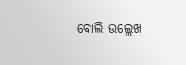ବୋଲି ଉଲ୍ଲେଖ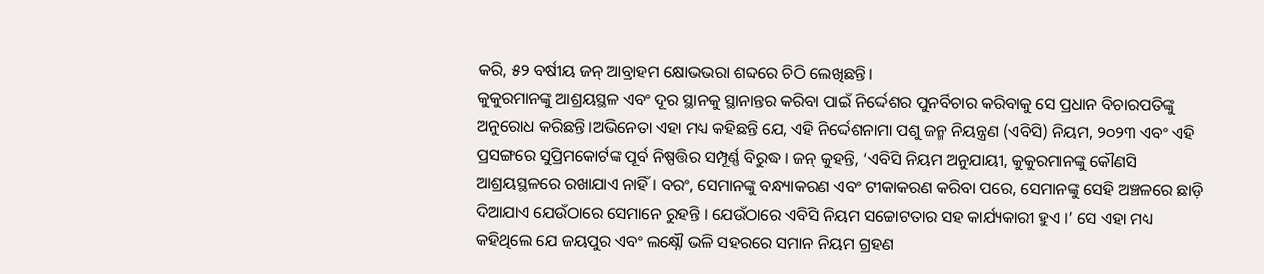କରି, ୫୨ ବର୍ଷୀୟ ଜନ୍ ଆବ୍ରାହମ କ୍ଷୋଭଭରା ଶବ୍ଦରେ ଚିଠି ଲେଖିଛନ୍ତି।
କୁକୁରମାନଙ୍କୁ ଆଶ୍ରୟସ୍ଥଳ ଏବଂ ଦୂର ସ୍ଥାନକୁ ସ୍ଥାନାନ୍ତର କରିବା ପାଇଁ ନିର୍ଦ୍ଦେଶର ପୁନର୍ବିଚାର କରିବାକୁ ସେ ପ୍ରଧାନ ବିଚାରପତିଙ୍କୁ ଅନୁରୋଧ କରିଛନ୍ତି।ଅଭିନେତା ଏହା ମଧ୍ୟ କହିଛନ୍ତି ଯେ, ଏହି ନିର୍ଦ୍ଦେଶନାମା ପଶୁ ଜନ୍ମ ନିୟନ୍ତ୍ରଣ (ଏବିସି) ନିୟମ, ୨୦୨୩ ଏବଂ ଏହି ପ୍ରସଙ୍ଗରେ ସୁପ୍ରିମକୋର୍ଟଙ୍କ ପୂର୍ବ ନିଷ୍ପତ୍ତିର ସମ୍ପୂର୍ଣ୍ଣ ବିରୁଦ୍ଧ । ଜନ୍ କୁହନ୍ତି, ‘ଏବିସି ନିୟମ ଅନୁଯାୟୀ, କୁକୁରମାନଙ୍କୁ କୌଣସି ଆଶ୍ରୟସ୍ଥଳରେ ରଖାଯାଏ ନାହିଁ । ବରଂ, ସେମାନଙ୍କୁ ବନ୍ଧ୍ୟାକରଣ ଏବଂ ଟୀକାକରଣ କରିବା ପରେ, ସେମାନଙ୍କୁ ସେହି ଅଞ୍ଚଳରେ ଛାଡ଼ି ଦିଆଯାଏ ଯେଉଁଠାରେ ସେମାନେ ରୁହନ୍ତି । ଯେଉଁଠାରେ ଏବିସି ନିୟମ ସଚ୍ଚୋଟତାର ସହ କାର୍ଯ୍ୟକାରୀ ହୁଏ ।’ ସେ ଏହା ମଧ୍ୟ କହିଥିଲେ ଯେ ଜୟପୁର ଏବଂ ଲକ୍ଷ୍ନୌ ଭଳି ସହରରେ ସମାନ ନିୟମ ଗ୍ରହଣ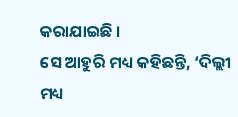କରାଯାଇଛି ।
ସେ ଆହୁରି ମଧ୍ୟ କହିଛନ୍ତି, ‘ଦିଲ୍ଲୀ ମଧ୍ୟ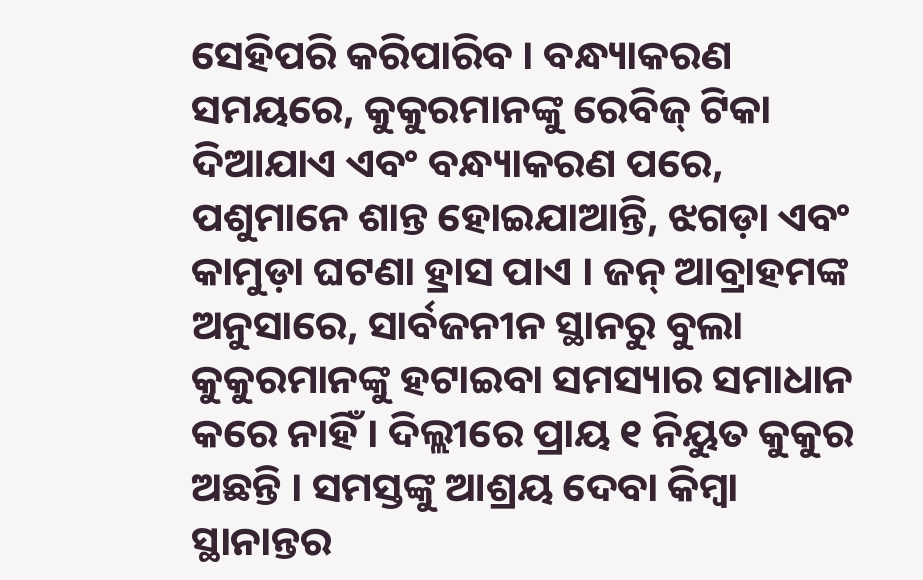ସେହିପରି କରିପାରିବ । ବନ୍ଧ୍ୟାକରଣ ସମୟରେ, କୁକୁରମାନଙ୍କୁ ରେବିଜ୍ ଟିକା ଦିଆଯାଏ ଏବଂ ବନ୍ଧ୍ୟାକରଣ ପରେ, ପଶୁମାନେ ଶାନ୍ତ ହୋଇଯାଆନ୍ତି, ଝଗଡ଼ା ଏବଂ କାମୁଡ଼ା ଘଟଣା ହ୍ରାସ ପାଏ । ଜନ୍ ଆବ୍ରାହମଙ୍କ ଅନୁସାରେ, ସାର୍ବଜନୀନ ସ୍ଥାନରୁ ବୁଲା କୁକୁରମାନଙ୍କୁ ହଟାଇବା ସମସ୍ୟାର ସମାଧାନ କରେ ନାହିଁ । ଦିଲ୍ଲୀରେ ପ୍ରାୟ ୧ ନିୟୁତ କୁକୁର ଅଛନ୍ତି । ସମସ୍ତଙ୍କୁ ଆଶ୍ରୟ ଦେବା କିମ୍ବା ସ୍ଥାନାନ୍ତର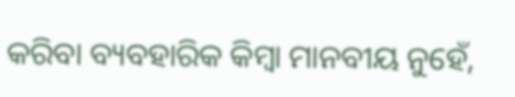କରିବା ବ୍ୟବହାରିକ କିମ୍ବା ମାନବୀୟ ନୁହେଁ,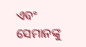ଏବଂ ସେମାନଙ୍କୁ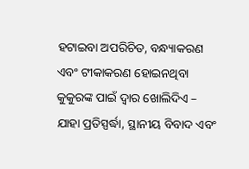ହଟାଇବା ଅପରିଚିତ, ବନ୍ଧ୍ୟାକରଣ ଏବଂ ଟୀକାକରଣ ହୋଇନଥିବା କୁକୁରଙ୍କ ପାଇଁ ଦ୍ୱାର ଖୋଲିଦିଏ – ଯାହା ପ୍ରତିସ୍ପର୍ଦ୍ଧା, ସ୍ଥାନୀୟ ବିବାଦ ଏବଂ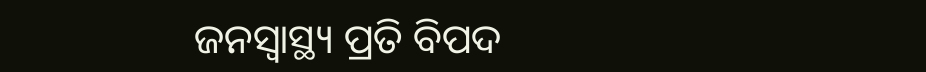ଜନସ୍ୱାସ୍ଥ୍ୟ ପ୍ରତି ବିପଦ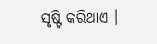ସୃଷ୍ଟି କରିଥାଏ ।